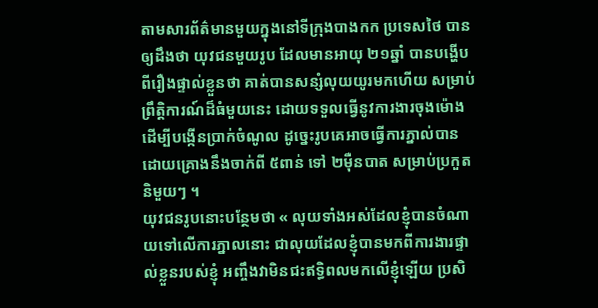តាមសារព័ត៌មានមួយក្នុងនៅទីក្រុងបាងកក ប្រទេសថៃ បានឲ្យដឹងថា យុវជនមួយរូប ដែលមានអាយុ ២១ឆ្នាំ បានបង្ហើបពីរឿងផ្ទាល់ខ្លួនថា គាត់បានសន្សំលុយយូរមកហើយ សម្រាប់ព្រឹត្តិការណ៍ដ៏ធំមួយនេះ ដោយទទួលធ្វើនូវការងារចុងម៉ោង ដើម្បីបង្កើនប្រាក់ចំណូល ដូច្នេះរូបគេអាចធ្វើការភ្នាល់បាន ដោយគ្រោងនឹងចាក់ពី ៥ពាន់ ទៅ ២ម៉ឺនបាត សម្រាប់ប្រកួតនិមួយៗ ។
យុវជនរូបនោះបន្ថែមថា « លុយទាំងអស់ដែលខ្ញុំបានចំណាយទៅលើការភ្នាលនោះ ជាលុយដែលខ្ញុំបានមកពីការងារផ្ទាល់ខ្លួនរបស់ខ្ញុំ អញ្ចឹងវាមិនជះឥទ្ធិពលមកលើខ្ញុំឡើយ ប្រសិ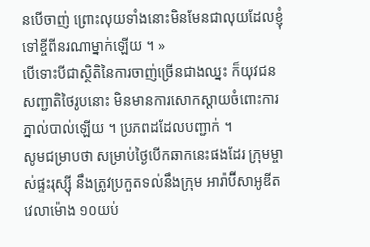នបើចាញ់ ព្រោះលុយទាំងនោះមិនមែនជាលុយដែលខ្ញុំទៅខ្ចីពីនរណាម្នាក់ឡើយ ។ »
បើទោះបីជាស្ថិតិនៃការចាញ់ច្រើនជាងឈ្នះ ក៏យុវជនសញ្ជាតិថៃរូបនោះ មិនមានការសោកស្តាយចំពោះការភ្នាល់បាល់ឡើយ ។ ប្រភពដដែលបញ្ជាក់ ។
សូមជម្រាបថា សម្រាប់ថ្ងៃបើកឆាកនេះផងដែរ ក្រុមម្ចាស់ផ្ទះរុស្ស៊ី នឹងត្រូវប្រកួតទល់នឹងក្រុម អារ៉ាប៊ីសាអូឌីត វេលាម៉ោង ១០យប់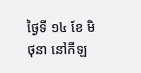ថ្ងៃទី ១៤ ខែ មិថុនា នៅកីឡ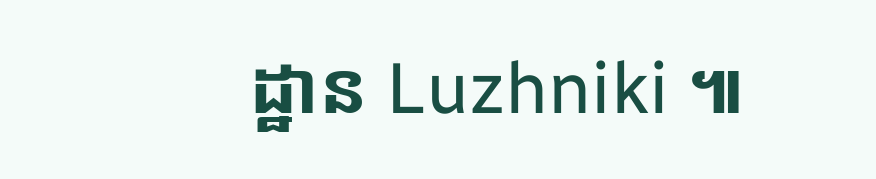ដ្ឋាន Luzhniki ៕